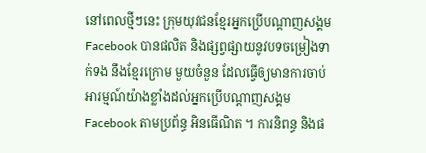នៅពេលថ្មីៗនេះ ក្រុមយុវជនខ្មែរអ្នកប្រើបណ្ដាញសង្គម Facebook បានផលិត និងផ្សព្វផ្សាយនូវបទចម្រៀងទាក់ទង នឹងខ្មែរក្រោម មួយចំនួន ដែលធ្វើឲ្យមានការចាប់អារម្មណ៍យ៉ាងខ្លាំងដល់អ្នកប្រើបណ្ដាញសង្គម Facebook តាមប្រព័ន្ធ អិនធើណិត ។ ការនិពន្ធ និងផ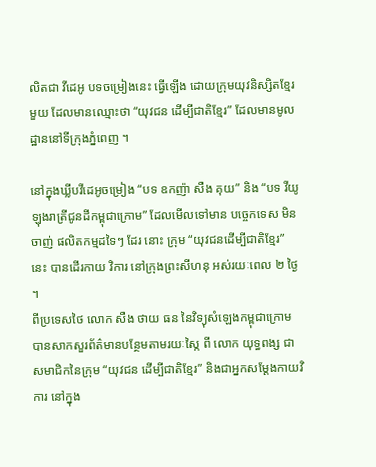លិតជា វីដេអូ បទចម្រៀងនេះ ធ្វើឡើង ដោយក្រុមយុវនិស្សិតខ្មែរមួយ ដែលមានឈ្មោះថា “យុវជន ដើម្បីជាតិខ្មែរ” ដែលមានមូលដ្ឋាននៅទីក្រុងភ្នំពេញ ។

នៅក្នុងឃ្លីបវីដេអូចម្រៀង “បទ ឧកញ៉ា សឺង គុយ” និង “បទ វីយូឡុងរាត្រីជូនដីកម្ពុជាក្រោម” ដែលមើលទៅមាន បច្ចេកទេស មិន ចាញ់ ផលិតកម្មដទៃៗ ដែរ នោះ ក្រុម “យុវជនដើម្បីជាតិខ្មែរ” នេះ បានដើរកាយ វិការ នៅក្រុងព្រះសីហនុ អស់រយៈពេល ២ ថ្ងៃ ។
ពីប្រទេសថៃ លោក សឺង ថាយ ធន នៃវិទ្យុសំឡេងកម្ពុជាក្រោម បានសាកសួរព័ត៌មានបន្ថែមតាមរយៈស្កៃ ពី លោក យុទ្ធពង្ស ជា សមាជិកនៃក្រុម “យុវជន ដើម្បីជាតិខ្មែរ” និងជាអ្នកសម្ដែងកាយវិការ នៅក្នុង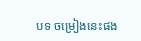បទ ចម្រៀងនេះផង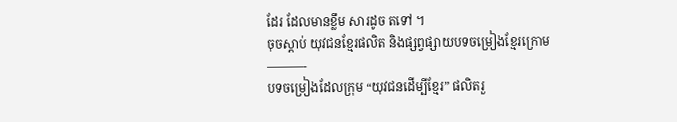ដែរ ដែលមានខ្លឹម សារដូច តទៅ ។
ចុចស្ដាប់ យុវជនខ្មែរផលិត និងផ្សព្វផ្សាយបទចម្រៀងខ្មែរក្រោម
———-
បទចម្រៀងដែលក្រុម “យុវជនដើម្បីខ្មែរ” ផលិតរួ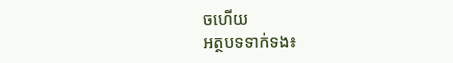ចហើយ
អត្ថបទទាក់ទង៖